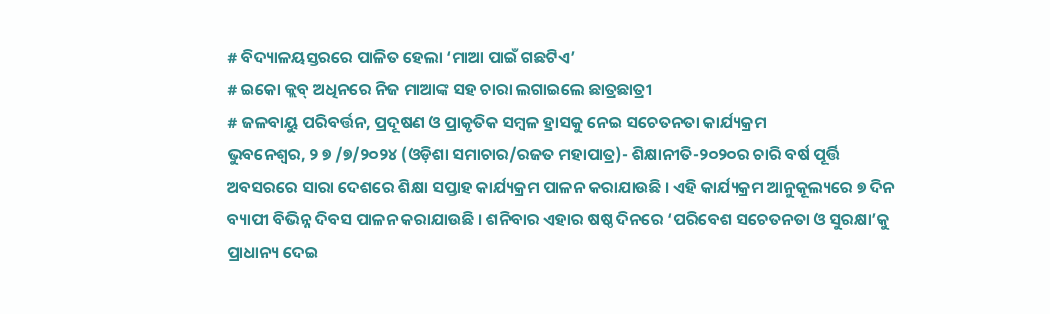# ବିଦ୍ୟାଳୟସ୍ତରରେ ପାଳିତ ହେଲା ‘ମାଆ ପାଇଁ ଗଛଟିଏ’
# ଇକୋ କ୍ଲବ୍ ଅଧିନରେ ନିଜ ମାଆଙ୍କ ସହ ଚାରା ଲଗାଇଲେ ଛାତ୍ରଛାତ୍ରୀ
# ଜଳବାୟୁ ପରିବର୍ତ୍ତନ, ପ୍ରଦୂଷଣ ଓ ପ୍ରାକୃତିକ ସମ୍ବଳ ହ୍ରାସକୁ ନେଇ ସଚେତନତା କାର୍ଯ୍ୟକ୍ରମ
ଭୁବନେଶ୍ୱର, ୨ ୭ /୭/୨୦୨୪ (ଓଡ଼ିଶା ସମାଚାର/ରଜତ ମହାପାତ୍ର)- ଶିକ୍ଷାନୀତି-୨୦୨୦ର ଚାରି ବର୍ଷ ପୂର୍ତ୍ତି ଅବସରରେ ସାରା ଦେଶରେ ଶିକ୍ଷା ସପ୍ତାହ କାର୍ଯ୍ୟକ୍ରମ ପାଳନ କରାଯାଉଛି । ଏହି କାର୍ଯ୍ୟକ୍ରମ ଆନୁକୂଲ୍ୟରେ ୭ ଦିନ ବ୍ୟାପୀ ବିଭିନ୍ନ ଦିବସ ପାଳନ କରାଯାଉଛି । ଶନିବାର ଏହାର ଷଷ୍ଠ ଦିନରେ ‘ପରିବେଶ ସଚେତନତା ଓ ସୁରକ୍ଷା’କୁ ପ୍ରାଧାନ୍ୟ ଦେଇ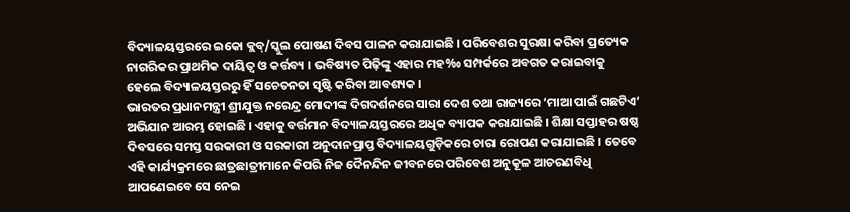ବିଦ୍ୟାଳୟସ୍ତରରେ ଇକୋ କ୍ଲବ୍/ସ୍କୁଲ ପୋଷଣ ଦିବସ ପାଳନ କରାଯାଇଛି । ପରିବେଶର ସୁରକ୍ଷା କରିବା ପ୍ରତ୍ୟେକ ନାଗରିକର ପ୍ରାଥମିକ ଦାୟିତ୍ୱ ଓ କର୍ତ୍ତବ୍ୟ । ଭବିଷ୍ୟତ ପିଢ଼ିଙ୍କୁ ଏହାର ମହ‰ ସମ୍ପର୍କରେ ଅବଗତ କରାଇବାକୁ ହେଲେ ବିଦ୍ୟାଳୟସ୍ତରରୁ ହିଁ ସଚେତନତା ସୃଷ୍ଟି କରିବା ଆବଶ୍ୟକ ।
ଭାରତର ପ୍ରଧାନମନ୍ତ୍ରୀ ଶ୍ରୀଯୁକ୍ତ ନରେନ୍ଦ୍ର ମୋଦୀଙ୍କ ଦିଗଦର୍ଶନରେ ସାରା ଦେଶ ତଥା ରାଜ୍ୟରେ ‘ମାଆ ପାଇଁ ଗଛଟିଏ’ ଅଭିଯାନ ଆରମ୍ଭ ହୋଇଛି । ଏହାକୁ ବର୍ତ୍ତମାନ ବିଦ୍ୟାଳୟସ୍ତରରେ ଅଧିକ ବ୍ୟାପକ କରାଯାଇଛି । ଶିକ୍ଷା ସପ୍ତାହର ଷଷ୍ଠ ଦିବସରେ ସମସ୍ତ ସରକାରୀ ଓ ସରକାରୀ ଅନୁଦାନପ୍ରାପ୍ତ ବିଦ୍ୟାଳୟଗୁଡ଼ିକରେ ଚାରା ରୋପଣ କରାଯାଇଛି । ତେବେ ଏହି କାର୍ଯ୍ୟକ୍ରମରେ ଛାତ୍ରଛାତ୍ରୀମାନେ କିପରି ନିଜ ଦୈନନ୍ଦିନ ଜୀବନରେ ପରିବେଶ ଅନୁକୂଳ ଆଚରଣବିଧି ଆପଣେଇବେ ସେ ନେଇ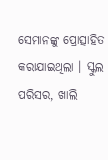ସେମାନଙ୍କୁ ପ୍ରୋତ୍ସାହିତ କରାଯାଇଥିଲା । ସ୍କୁଲ ପରିସର, ଖାଲି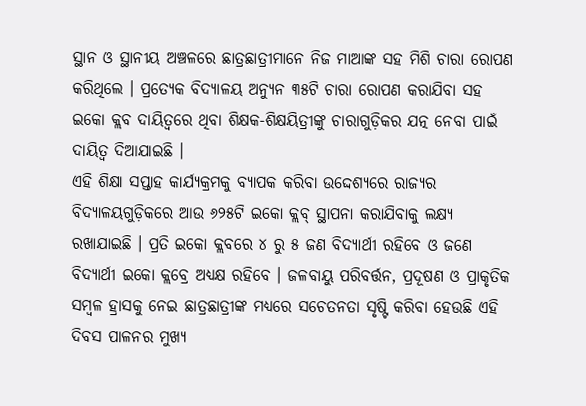ସ୍ଥାନ ଓ ସ୍ଥାନୀୟ ଅଞ୍ଚଳରେ ଛାତ୍ରଛାତ୍ରୀମାନେ ନିଜ ମାଆଙ୍କ ସହ ମିଶି ଚାରା ରୋପଣ କରିଥିଲେ । ପ୍ରତ୍ୟେକ ବିଦ୍ୟାଳୟ ଅନ୍ୟୁନ ୩୫ଟି ଚାରା ରୋପଣ କରାଯିବା ସହ ଇକୋ କ୍ଲବ ଦାୟିତ୍ୱରେ ଥିବା ଶିକ୍ଷକ-ଶିକ୍ଷୟିତ୍ରୀଙ୍କୁ ଚାରାଗୁଡ଼ିକର ଯତ୍ନ ନେବା ପାଇଁ ଦାୟିତ୍ୱ ଦିଆଯାଇଛି ।
ଏହି ଶିକ୍ଷା ସପ୍ତାହ କାର୍ଯ୍ୟକ୍ରମକୁ ବ୍ୟାପକ କରିବା ଉଦ୍ଦେଶ୍ୟରେ ରାଜ୍ୟର ବିଦ୍ୟାଳୟଗୁଡ଼ିକରେ ଆଉ ୬୨୫ଟି ଇକୋ କ୍ଲବ୍ ସ୍ଥାପନା କରାଯିବାକୁ ଲକ୍ଷ୍ୟ ରଖାଯାଇଛି । ପ୍ରତି ଇକୋ କ୍ଲବରେ ୪ ରୁ ୫ ଜଣ ବିଦ୍ୟାର୍ଥୀ ରହିବେ ଓ ଜଣେ ବିଦ୍ୟାର୍ଥୀ ଇକୋ କ୍ଲବ୍ରେ ଅଧ୍ୟକ୍ଷ ରହିବେ । ଜଳବାୟୁ ପରିବର୍ତ୍ତନ, ପ୍ରଦୂଷଣ ଓ ପ୍ରାକୃତିକ ସମ୍ବଳ ହ୍ରାସକୁ ନେଇ ଛାତ୍ରଛାତ୍ରୀଙ୍କ ମଧ୍ୟରେ ସଚେତନତା ସୃଷ୍ଟି କରିବା ହେଉଛି ଏହି ଦିବସ ପାଳନର ମୁଖ୍ୟ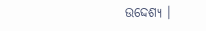ଉଦ୍ଦେଶ୍ୟ ।